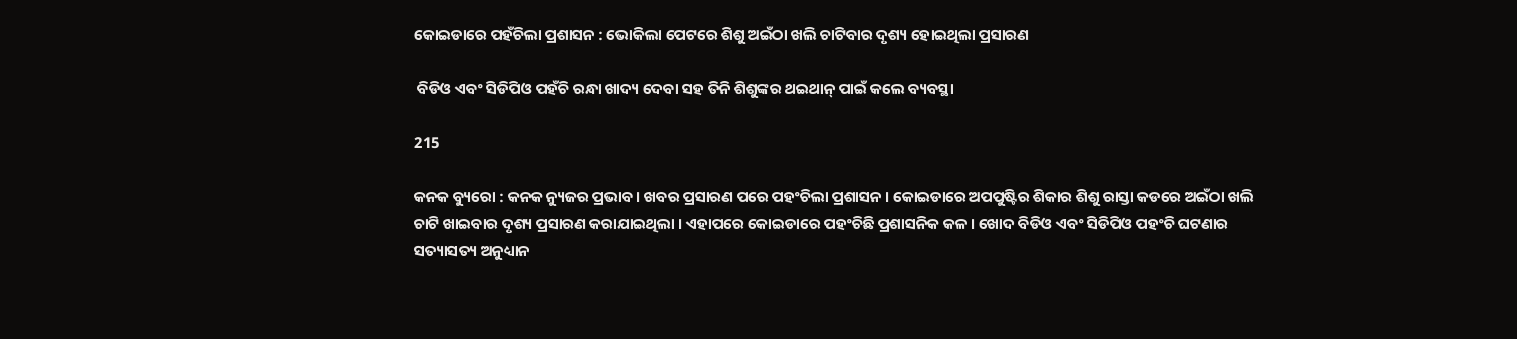କୋଇଡାରେ ପହଁଚିଲା ପ୍ରଶାସନ : ଭୋକିଲା ପେଟରେ ଶିଶୁ ଅଇଁଠା ଖଲି ଚାଟିବାର ଦୃଶ୍ୟ ହୋଇଥିଲା ପ୍ରସାରଣ

 ବିଡିଓ ଏବଂ ସିଡିପିଓ ପହଁଚି ରନ୍ଧା ଖାଦ୍ୟ ଦେବା ସହ ତିନି ଶିଶୁଙ୍କର ଥଇଥାନ୍ ପାଇଁ କଲେ ବ୍ୟବସ୍ଥା

215

କନକ ବ୍ୟୁରୋ : କନକ ନ୍ୟୁଜର ପ୍ରଭାବ । ଖବର ପ୍ରସାରଣ ପରେ ପହଂଚିଲା ପ୍ରଶାସନ । କୋଇଡାରେ ଅପପୁଷ୍ଟିର ଶିକାର ଶିଶୁ ରାସ୍ତା କଡରେ ଅଇଁଠା ଖଲି ଚାଟି ଖାଇବାର ଦୃଶ୍ୟ ପ୍ରସାରଣ କରାଯାଇଥିଲା । ଏହାପରେ କୋଇଡାରେ ପହଂଚିଛି ପ୍ରଶାସନିକ କଳ । ଖୋଦ ବିଡିଓ ଏବଂ ସିଡିପିଓ ପହଂଚି ଘଟଣାର ସତ୍ୟାସତ୍ୟ ଅନୁଧ୍ୟାନ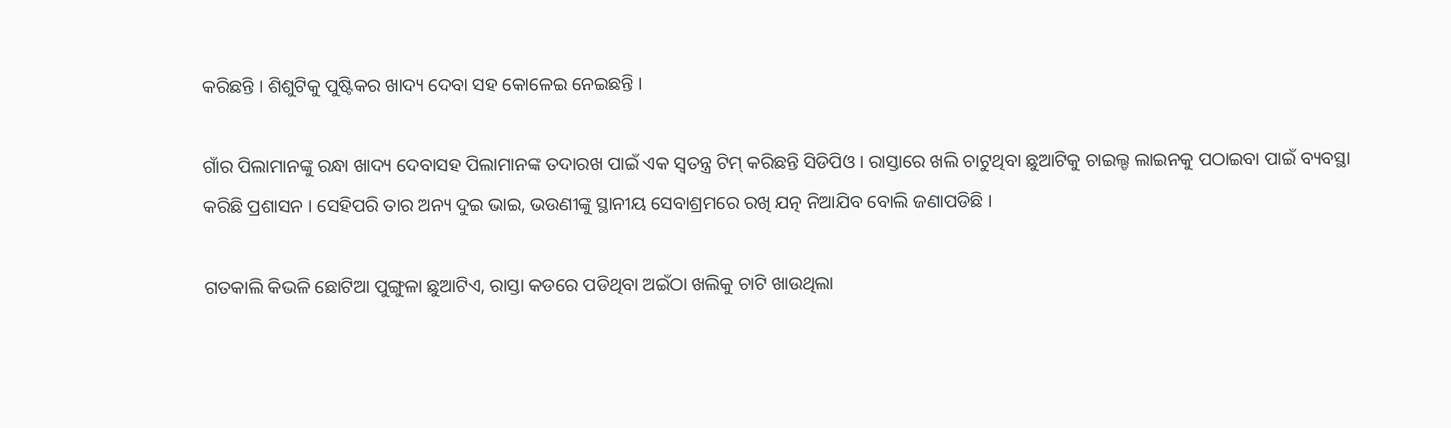କରିଛନ୍ତି । ଶିଶୁଟିକୁ ପୁଷ୍ଟିକର ଖାଦ୍ୟ ଦେବା ସହ କୋଳେଇ ନେଇଛନ୍ତି ।

ଗାଁର ପିଲାମାନଙ୍କୁ ରନ୍ଧା ଖାଦ୍ୟ ଦେବାସହ ପିଲାମାନଙ୍କ ତଦାରଖ ପାଇଁ ଏକ ସ୍ୱତନ୍ତ୍ର ଟିମ୍ କରିଛନ୍ତି ସିଡିପିଓ । ରାସ୍ତାରେ ଖଲି ଚାଟୁଥିବା ଛୁଆଟିକୁ ଚାଇଲ୍ଡ ଲାଇନକୁ ପଠାଇବା ପାଇଁ ବ୍ୟବସ୍ଥା କରିଛି ପ୍ରଶାସନ । ସେହିପରି ତାର ଅନ୍ୟ ଦୁଇ ଭାଇ, ଭଉଣୀଙ୍କୁ ସ୍ଥାନୀୟ ସେବାଶ୍ରମରେ ରଖି ଯତ୍ନ ନିଆଯିବ ବୋଲି ଜଣାପଡିଛି ।

ଗତକାଲି କିଭଳି ଛୋଟିଆ ପୁଙ୍ଗୁଳା ଛୁଆଟିଏ, ରାସ୍ତା କଡରେ ପଡିଥିବା ଅଇଁଠା ଖଲିକୁ ଚାଟି ଖାଉଥିଲା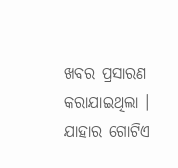ଖବର ପ୍ରସାରଣ କରାଯାଇଥିଲା । ଯାହାର ଗୋଟିଏ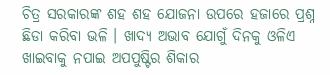ଚିତ୍ର ସରକାରଙ୍କ ଶହ ଶହ ଯୋଜନା ଉପରେ ହଜାରେ ପ୍ରଶ୍ନ ଛିଡା କରିବା ଭଳି । ଖାଦ୍ୟ ଅଭାବ ଯୋଗୁଁ ଦିନକୁ ଓଳିଏ ଖାଇବାକୁ ନପାଇ ଅପପୁଷ୍ଟିର ଶିକାର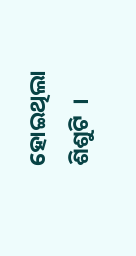ହୋଇଥିଲା ଶିଶୁଟି  ।